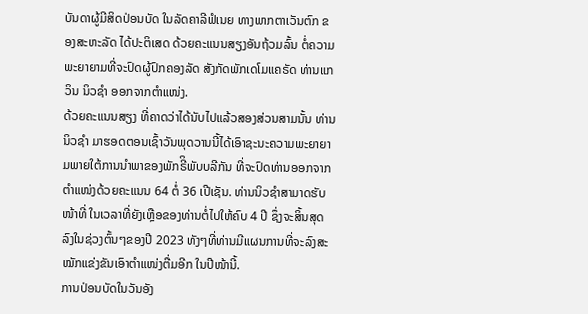ບັນດາຜູ້ມີສິດປ່ອນບັດ ໃນລັດຄາລີຟໍເນຍ ທາງພາກຕາເວັນຕົກ ຂອງສະຫະລັດ ໄດ້ປະຕິເສດ ດ້ວຍຄະແນນສຽງອັນຖ້ວມລົ້ນ ຕໍ່ຄວາມພະຍາຍາມທີ່ຈະປົດຜູ້ປົກຄອງລັດ ສັງກັດພັກເດໂມແຄຣັດ ທ່ານແກວິນ ນິວຊຳ ອອກຈາກຕຳແໜ່ງ.
ດ້ວຍຄະແນນສຽງ ທີ່ຄາດວ່າໄດ້ນັບໄປແລ້ວສອງສ່ວນສາມນັ້ນ ທ່ານນິວຊຳ ມາຮອດຕອນເຊົ້າວັນພຸດວານນີ້ໄດ້ເອົາຊະນະຄວາມພະຍາຍາມພາຍໃຕ້ການນຳພາຂອງພັກຣີິພັບບລີກັນ ທີ່ຈະປົດທ່ານອອກຈາກຕຳແໜ່ງດ້ວຍຄະແນນ 64 ຕໍ່ 36 ເປີເຊັນ. ທ່ານນິວຊຳສາມາດຮັບໜ້າທີ່ ໃນເວລາທີ່ຍັງເຫຼືອຂອງທ່ານຕໍ່ໄປໃຫ້ຄົບ 4 ປີ ຊຶ່ງຈະສິ້ນສຸດລົງໃນຊ່ວງຕົ້ນໆຂອງປີ 2023 ທັງໆທີ່ທ່ານມີແຜນການທີ່ຈະລົງສະໝັກແຂ່ງຂັນເອົາຕຳແໜ່ງຕື່ມອີກ ໃນປີໜ້ານີ້.
ການປ່ອນບັດໃນວັນອັງ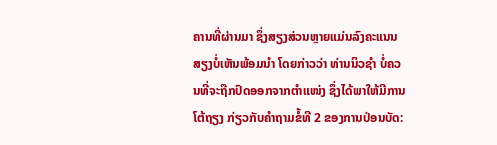ຄານທີ່ຜ່ານມາ ຊຶ່ງສຽງສ່ວນຫຼາຍແມ່ນລົງຄະແນນສຽງບໍ່ເຫັນພ້ອມນຳ ໂດຍກ່າວວ່າ ທ່ານນິວຊຳ ບໍ່ຄວນທີ່ຈະຖືກປົດອອກຈາກຕຳແໜ່ງ ຊຶ່ງໄດ້ພາໃຫ້ມີການໂຕ້ຖຽງ ກ່ຽວກັບຄຳຖາມຂໍ້ທີ 2 ຂອງການປ່ອນບັດ: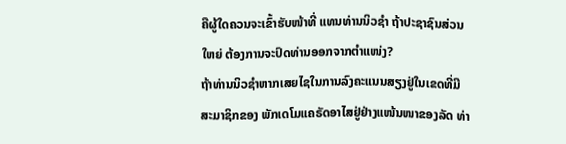ຄືຜູ້ໃດຄວນຈະເຂົ້າຮັບໜ້າທີ່ ແທນທ່ານນິວຊຳ ຖ້າປະຊາຊົນສ່ວນໃຫຍ່ ຕ້ອງການຈະປົດທ່ານອອກຈາກຕຳແໜ່ງ?
ຖ້າທ່ານນິວຊຳຫາກເສຍໄຊໃນການລົງຄະແນນສຽງຢູ່ໃນເຂດທີ່ມີສະມາຊິກຂອງ ພັກເດໂມແຄຣັດອາໄສຢູ່ຢ່າງແໜ້ນໜາຂອງລັດ ທ່າ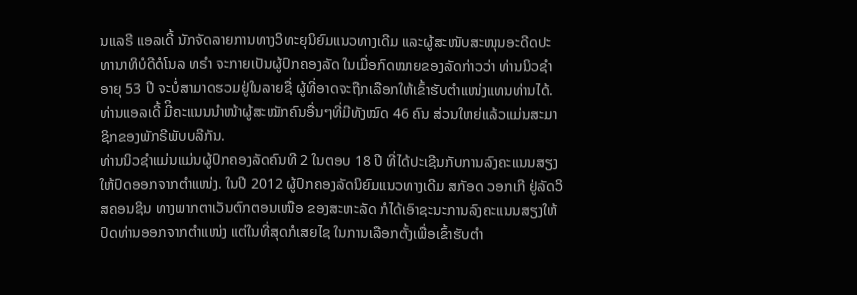ນແລຣີ ແອລເດີ້ ນັກຈັດລາຍການທາງວິທະຍຸນິຍົມແນວທາງເດີມ ແລະຜູ້ສະໜັບສະໜຸນອະດີດປະທານາທິບໍດີດໍໂນລ ທຣຳ ຈະກາຍເປັນຜູ້ປົກຄອງລັດ ໃນເມື່ອກົດໝາຍຂອງລັດກ່າວວ່າ ທ່ານນິວຊຳ ອາຍຸ 53 ປີ ຈະບໍ່ສາມາດຮວມຢູ່ໃນລາຍຊື່ ຜູ້ທີ່ອາດຈະຖືກເລືອກໃຫ້ເຂົ້າຮັບຕຳແໜ່ງແທນທ່ານໄດ້. ທ່ານແອລເດີ້ ມີິຄະແນນນຳໜ້າຜູ້ສະໝັກຄົນອື່ນໆທີ່ມີທັງໝົດ 46 ຄົນ ສ່ວນໃຫຍ່ແລ້ວແມ່ນສະມາຊິກຂອງພັກຣີພັບບລີກັນ.
ທ່ານນິວຊຳແມ່ນແມ່ນຜູ້ປົກຄອງລັດຄົນທີ 2 ໃນຕອບ 18 ປີ ທີ່ໄດ້ປະເຊີນກັບການລົງຄະແນນສຽງ ໃຫ້ປົດອອກຈາກຕຳແໜ່ງ. ໃນປີ 2012 ຜູ້ປົກຄອງລັດນິຍົມແນວທາງເດີມ ສກັອດ ວອກເກີ ຢູ່ລັດວິສຄອນຊິນ ທາງພາກຕາເວັນຕົກຕອນເໜືອ ຂອງສະຫະລັດ ກໍໄດ້ເອົາຊະນະການລົງຄະແນນສຽງໃຫ້ປົດທ່ານອອກຈາກຕຳແໜ່ງ ແຕ່ໃນທີ່ສຸດກໍເສຍໄຊ ໃນການເລືອກຕັ້ງເພື່ອເຂົ້າຮັບຕຳ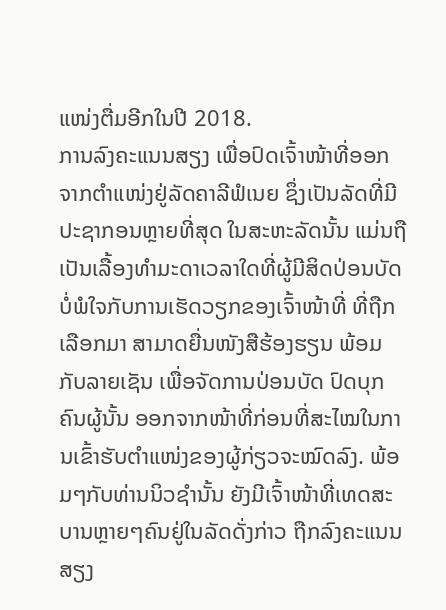ແໜ່ງຕື່ມອີກໃນປີ 2018.
ການລົງຄະແນນສຽງ ເພື່ອປົດເຈົ້າໜ້າທີ່ອອກຈາກຕຳແໜ່ງຢູ່ລັດຄາລີຟໍເນຍ ຊຶ່ງເປັນລັດທີ່ມີປະຊາກອນຫຼາຍທີ່ສຸດ ໃນສະຫະລັດນັ້ນ ແມ່ນຖືເປັນເລື້ອງທຳມະດາເວລາໃດທີ່ຜູ້ມີສິດປ່ອນບັດ ບໍ່ພໍໃຈກັບການເຮັດວຽກຂອງເຈົ້າໜ້າທີ່ ທີ່ຖືກເລືອກມາ ສາມາດຍື່ນໜັງສືຮ້ອງຮຽນ ພ້ອມກັບລາຍເຊັນ ເພື່ອຈັດການປ່ອນບັດ ປົດບຸກຄົນຜູ້ນັ້ນ ອອກຈາກໜ້າທີ່ກ່ອນທີ່ສະໄໝໃນການເຂົ້າຮັບຕຳແໜ່ງຂອງຜູ້ກ່ຽວຈະໝົດລົງ. ພ້ອມໆກັບທ່ານນິວຊຳນັ້ນ ຍັງມີເຈົ້າໜ້າທີ່ເທດສະບານຫຼາຍໆຄົນຢູ່ໃນລັດດັ່ງກ່າວ ຖືກລົງຄະແນນສຽງ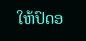ໃຫ້ປົດອ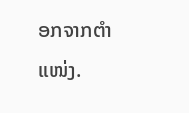ອກຈາກຕຳແໜ່ງ.